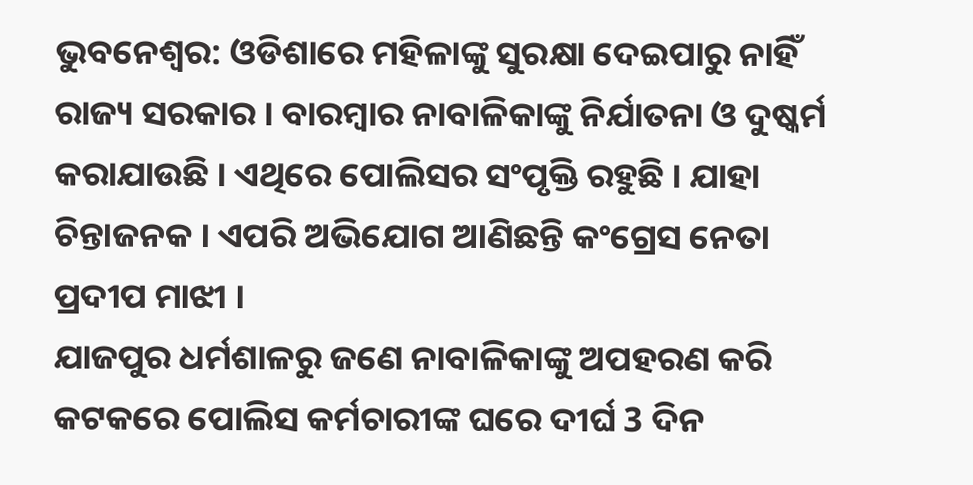ଭୁବନେଶ୍ବର: ଓଡିଶାରେ ମହିଳାଙ୍କୁ ସୁରକ୍ଷା ଦେଇପାରୁ ନାହିଁ ରାଜ୍ୟ ସରକାର । ବାରମ୍ବାର ନାବାଳିକାଙ୍କୁ ନିର୍ଯାତନା ଓ ଦୁଷ୍କର୍ମ କରାଯାଉଛି । ଏଥିରେ ପୋଲିସର ସଂପୃକ୍ତି ରହୁଛି । ଯାହା ଚିନ୍ତାଜନକ । ଏପରି ଅଭିଯୋଗ ଆଣିଛନ୍ତି କଂଗ୍ରେସ ନେତା ପ୍ରଦୀପ ମାଝୀ ।
ଯାଜପୁର ଧର୍ମଶାଳରୁ ଜଣେ ନାବାଳିକାଙ୍କୁ ଅପହରଣ କରି କଟକରେ ପୋଲିସ କର୍ମଚାରୀଙ୍କ ଘରେ ଦୀର୍ଘ 3 ଦିନ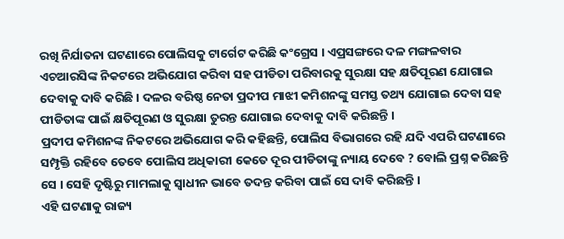ରଖି ନିର୍ଯାତନା ଘଟଣାରେ ପୋଲିସକୁ ଟାର୍ଗେଟ କରିଛି କଂଗ୍ରେସ । ଏପ୍ରସଙ୍ଗରେ ଦଳ ମଙ୍ଗଳବାର ଏଚଆରସିଙ୍କ ନିକଟରେ ଅଭିଯୋଗ କରିବା ସହ ପୀଡିତା ପରିବାରକୁ ସୁରକ୍ଷା ସହ କ୍ଷତିପୂରଣ ଯୋଗାଇ ଦେବାକୁ ଦାବି କରିଛି । ଦଳର ବରିଷ୍ଠ ନେତା ପ୍ରଦୀପ ମାଝୀ କମିଶନଙ୍କୁ ସମସ୍ତ ତଥ୍ୟ ଯୋଗାଇ ଦେବା ସହ ପୀଡିତାଙ୍କ ପାଇଁ କ୍ଷତିପୂରଣ ଓ ସୁରକ୍ଷା ତୁରନ୍ତ ଯୋଗାଇ ଦେବାକୁ ଦାବି କରିଛନ୍ତି ।
ପ୍ରଦୀପ କମିଶନଙ୍କ ନିକଟରେ ଅଭିଯୋଗ କରି କହିଛନ୍ତି, ପୋଲିସ ବିଭାଗରେ ରହି ଯଦି ଏପରି ଘଟଣାରେ ସମ୍ପୃକ୍ତି ରହିବେ ତେବେ ପୋଲିସ ଅଧିକାରୀ କେତେ ଦୂର ପୀଡିତାଙ୍କୁ ନ୍ୟାୟ ଦେବେ ? ବୋଲି ପ୍ରଶ୍ନ କରିଛନ୍ତି ସେ । ସେହି ଦୃଷ୍ଟିରୁ ମାମଲାକୁ ସ୍ବାଧୀନ ଭାବେ ତଦନ୍ତ କରିବା ପାଇଁ ସେ ଦାବି କରିଛନ୍ତି ।
ଏହି ଘଟଣାକୁ ରାଜ୍ୟ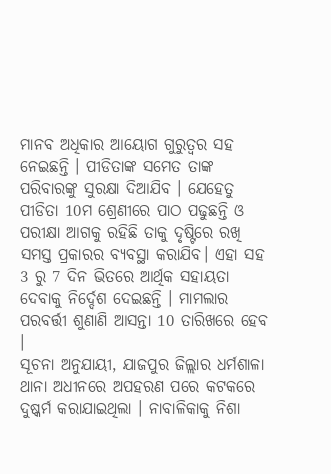ମାନବ ଅଧିକାର ଆୟୋଗ ଗୁରୁତ୍ବର ସହ ନେଇଛନ୍ତି । ପୀଡିତାଙ୍କ ସମେତ ତାଙ୍କ ପରିବାରଙ୍କୁ ସୁରକ୍ଷା ଦିଆଯିବ । ଯେହେତୁ ପୀଡିତା 10ମ ଶ୍ରେଣୀରେ ପାଠ ପଢୁଛନ୍ତି ଓ ପରୀକ୍ଷା ଆଗକୁ ରହିଛି ତାକୁ ଦୃଷ୍ଟିରେ ରଖି ସମସ୍ତ ପ୍ରକାରର ବ୍ୟବସ୍ଥା କରାଯିବ। ଏହା ସହ 3 ରୁ 7 ଦିନ ଭିତରେ ଆର୍ଥିକ ସହାୟତା ଦେବାକୁ ନିର୍ଦ୍ଦେଶ ଦେଇଛନ୍ତି । ମାମଲାର ପରବର୍ତ୍ତୀ ଶୁଣାଣି ଆସନ୍ତା 10 ତାରିଖରେ ହେବ ।
ସୂଚନା ଅନୁଯାୟୀ, ଯାଜପୁର ଜିଲ୍ଲାର ଧର୍ମଶାଳା ଥାନା ଅଧୀନରେ ଅପହରଣ ପରେ କଟକରେ ଦୁଷ୍କର୍ମ କରାଯାଇଥିଲା । ନାବାଳିକାକୁ ନିଶା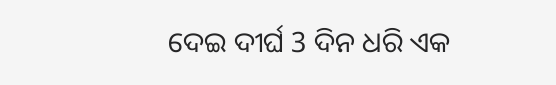ଦେଇ ଦୀର୍ଘ 3 ଦିନ ଧରି ଏକ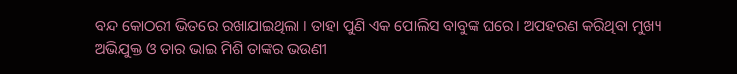ବନ୍ଦ କୋଠରୀ ଭିତରେ ରଖାଯାଇଥିଲା । ତାହା ପୁଣି ଏକ ପୋଲିସ ବାବୁଙ୍କ ଘରେ। ଅପହରଣ କରିଥିବା ମୁଖ୍ୟ ଅଭିଯୁକ୍ତ ଓ ତାର ଭାଇ ମିଶି ତାଙ୍କର ଭଉଣୀ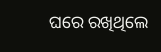ଘରେ ରଖିଥିଲେ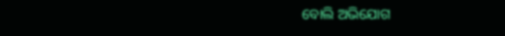ବୋଲି ଅଭିଯୋଗ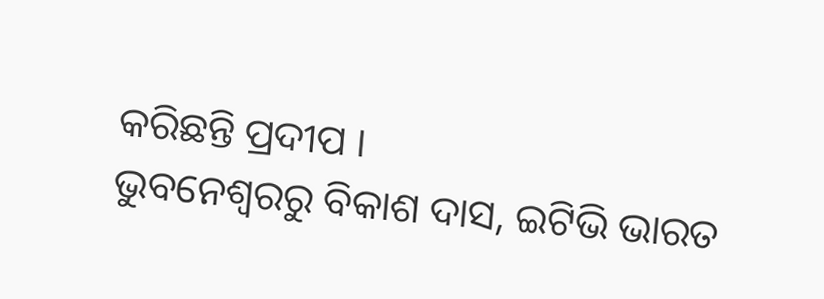କରିଛନ୍ତି ପ୍ରଦୀପ ।
ଭୁବନେଶ୍ବରରୁ ବିକାଶ ଦାସ, ଇଟିଭି ଭାରତ